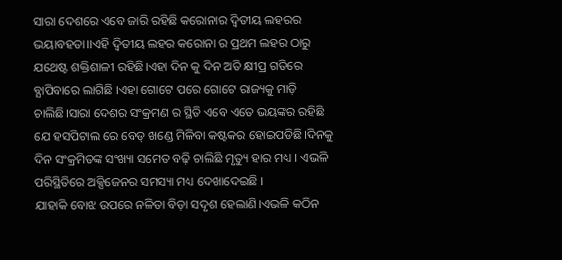ସାରା ଦେଶରେ ଏବେ ଜାରି ରହିଛି କରୋନାର ଦ୍ବିତୀୟ ଲହରର ଭୟାବହତା।।ଏହି ଦ୍ବିତୀୟ ଲହର କରୋନା ର ପ୍ରଥମ ଲହର ଠାରୁ ଯଥେଷ୍ଟ ଶକ୍ତିଶାଳୀ ରହିଛି।ଏହା ଦିନ କୁ ଦିନ ଅତି କ୍ଷୀପ୍ର ଗତିରେ ବ୍ଯାପିବାରେ ଲାଗିଛି ।ଏହା ଗୋଟେ ପରେ ଗୋଟେ ରାଜ୍ୟକୁ ମାଡ଼ି ଚାଲିଛି।ସାରା ଦେଶର ସଂକ୍ରମଣ ର ସ୍ଥିତି ଏବେ ଏତେ ଭୟଙ୍କର ରହିଛି ଯେ ହସପିଟାଲ ରେ ବେଡ୍ ଖଣ୍ଡେ ମିଳିବା କଷ୍ଟକର ହୋଇପଡିଛି।ଦିନକୁ ଦିନ ସଂକ୍ରମିତଙ୍କ ସଂଖ୍ୟା ସମେତ ବଢ଼ି ଚାଲିଛି ମୃତ୍ୟୁ ହାର ମଧ୍ୟ । ଏଭଳି ପରିସ୍ଥିତିରେ ଅକ୍ସିଜେନର ସମସ୍ୟା ମଧ୍ୟ ଦେଖାଦେଇଛି ।
ଯାହାକି ବୋଝ ଉପରେ ନଳିତା ବିଡ଼ା ସଦୃଶ ହେଲାଣି।ଏଭଳି କଠିନ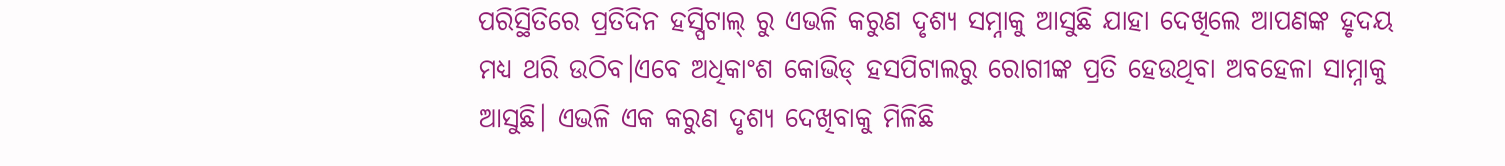ପରିସ୍ଥିତିରେ ପ୍ରତିଦିନ ହସ୍ପିଟାଲ୍ ରୁ ଏଭଳି କରୁଣ ଦୃଶ୍ୟ ସମ୍ନାକୁ ଆସୁଛି ଯାହା ଦେଖିଲେ ଆପଣଙ୍କ ହୃଦୟ ମଧ୍ୟ ଥରି ଉଠିବ।ଏବେ ଅଧିକାଂଶ କୋଭିଡ୍ ହସପିଟାଲରୁ ରୋଗୀଙ୍କ ପ୍ରତି ହେଉଥିବା ଅବହେଳା ସାମ୍ନାକୁ ଆସୁଛି। ଏଭଳି ଏକ କରୁଣ ଦୃଶ୍ୟ ଦେଖିବାକୁ ମିଳିଛି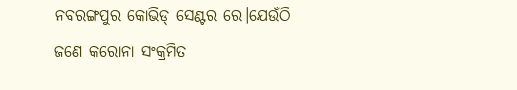ନବରଙ୍ଗପୁର କୋଭିଡ୍ ସେଣ୍ଟର ରେ।ଯେଉଁଠି ଜଣେ କରୋନା ସଂକ୍ରମିତ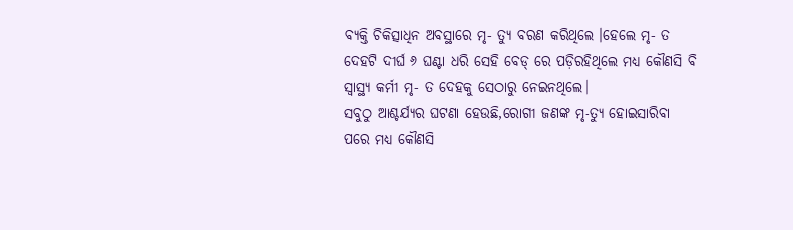ବ୍ୟକ୍ତି ଚିକିତ୍ସାଧିନ ଅବସ୍ଥାରେ ମୃ- ତ୍ୟୁ ବରଣ କରିଥିଲେ ।ହେଲେ ମୃ- ତ ଦେହଟି ଦୀର୍ଘ ୬ ଘଣ୍ଟା ଧରି ସେହି ବେଡ୍ ରେ ପଡ଼ିରହିଥିଲେ ମଧ୍ୟ କୌଣସି ବି ସ୍ବାସ୍ଥ୍ୟ କର୍ମୀ ମୃ- ତ ଦେହକୁ ସେଠାରୁ ନେଇନଥିଲେ।
ସବୁଠୁ ଆଶ୍ଚର୍ଯ୍ୟର ଘଟଣା ହେଉଛି,ରୋଗୀ ଜଣଙ୍କ ମୃ-ତ୍ୟୁ ହୋଇସାରିବା ପରେ ମଧ୍ୟ କୌଣସି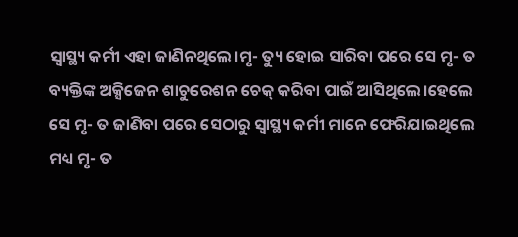ସ୍ବାସ୍ଥ୍ୟ କର୍ମୀ ଏହା ଜାଣିନଥିଲେ।ମୃ- ତ୍ୟୁ ହୋଇ ସାରିବା ପରେ ସେ ମୃ- ତ ବ୍ୟକ୍ତିଙ୍କ ଅକ୍ସିଜେନ ଶାଚୁରେଶନ ଚେକ୍ କରିବା ପାଇଁ ଆସିଥିଲେ।ହେଲେ ସେ ମୃ- ତ ଜାଣିବା ପରେ ସେଠାରୁ ସ୍ଵାସ୍ଥ୍ୟ କର୍ମୀ ମାନେ ଫେରିଯାଇଥିଲେ ମଧ୍ୟ ମୃ- ତ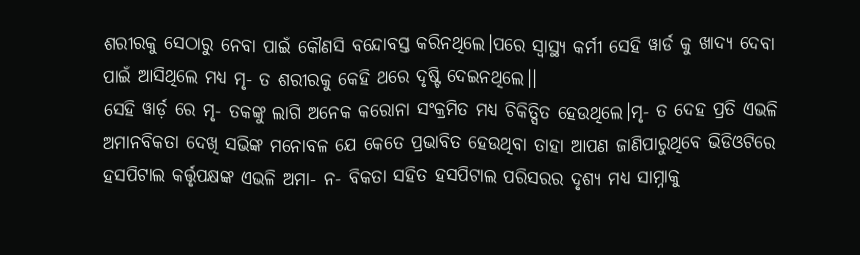ଶରୀରକୁ ସେଠାରୁ ନେବା ପାଇଁ କୌଣସି ବନ୍ଦୋବସ୍ତ କରିନଥିଲେ।ପରେ ସ୍ବାସ୍ଥ୍ୟ କର୍ମୀ ସେହି ୱାର୍ଡ କୁ ଖାଦ୍ୟ ଦେବା ପାଇଁ ଆସିଥିଲେ ମଧ୍ୟ ମୃ- ତ ଶରୀରକୁ କେହି ଥରେ ଦୃଷ୍ଟି ଦେଇନଥିଲେ।।
ସେହି ୱାର୍ଡ଼ ରେ ମୃ- ତକଙ୍କୁ ଲାଗି ଅନେକ କରୋନା ସଂକ୍ରମିତ ମଧ୍ୟ ଚିକିତ୍ସିତ ହେଉଥିଲେ।ମୃ- ତ ଦେହ ପ୍ରତି ଏଭଳି ଅମାନବିକତା ଦେଖି ସଭିଙ୍କ ମନୋବଳ ଯେ କେତେ ପ୍ରଭାବିତ ହେଉଥିବା ତାହା ଆପଣ ଜାଣିପାରୁଥିବେ ଭିଡିଓଟିରେ ହସପିଟାଲ କର୍ତ୍ତୃପକ୍ଷଙ୍କ ଏଭଳି ଅମା- ନ- ବିକତା ସହିତ ହସପିଟାଲ ପରିସରର ଦୃଶ୍ୟ ମଧ୍ୟ ସାମ୍ନାକୁ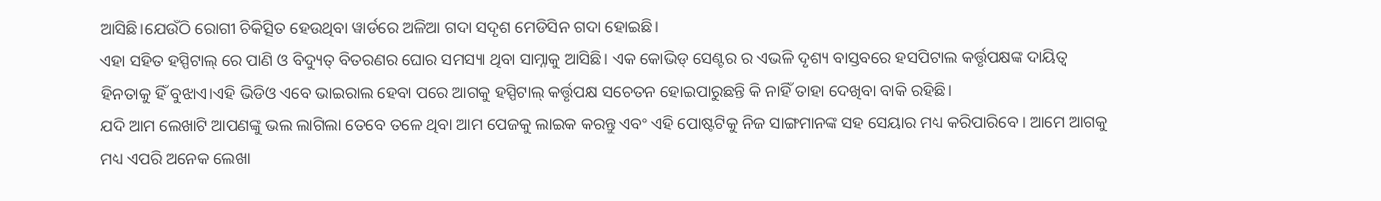ଆସିଛି।ଯେଉଁଠି ରୋଗୀ ଚିକିତ୍ସିତ ହେଉଥିବା ୱାର୍ଡରେ ଅଳିଆ ଗଦା ସଦୃଶ ମେଡିସିନ ଗଦା ହୋଇଛି।
ଏହା ସହିତ ହସ୍ପିଟାଲ୍ ରେ ପାଣି ଓ ବିଦ୍ୟୁତ୍ ବିତରଣର ଘୋର ସମସ୍ୟା ଥିବା ସାମ୍ନାକୁ ଆସିଛି। ଏକ କୋଭିଡ୍ ସେଣ୍ଟର ର ଏଭଳି ଦୃଶ୍ୟ ବାସ୍ତବରେ ହସପିଟାଲ କର୍ତ୍ତୃପକ୍ଷଙ୍କ ଦାୟିତ୍ଵ ହିନତାକୁ ହିଁ ବୁଝାଏ।ଏହି ଭିଡିଓ ଏବେ ଭାଇରାଲ ହେବା ପରେ ଆଗକୁ ହସ୍ପିଟାଲ୍ କର୍ତ୍ତୃପକ୍ଷ ସଚେତନ ହୋଇପାରୁଛନ୍ତି କି ନାହିଁ ତାହା ଦେଖିବା ବାକି ରହିଛି।
ଯଦି ଆମ ଲେଖାଟି ଆପଣଙ୍କୁ ଭଲ ଲାଗିଲା ତେବେ ତଳେ ଥିବା ଆମ ପେଜକୁ ଲାଇକ କରନ୍ତୁ ଏବଂ ଏହି ପୋଷ୍ଟଟିକୁ ନିଜ ସାଙ୍ଗମାନଙ୍କ ସହ ସେୟାର ମଧ୍ୟ କରିପାରିବେ । ଆମେ ଆଗକୁ ମଧ୍ୟ ଏପରି ଅନେକ ଲେଖା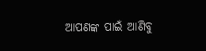ଆପଣଙ୍କ ପାଇଁ ଆଣିବୁ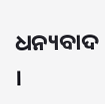ଧନ୍ୟବାଦ ।